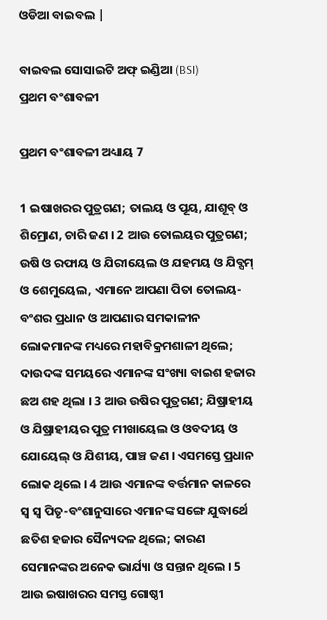ଓଡିଆ ବାଇବଲ |

ବାଇବଲ ସୋସାଇଟି ଅଫ୍ ଇଣ୍ଡିଆ (BSI)
ପ୍ରଥମ ବଂଶାବଳୀ

ପ୍ରଥମ ବଂଶାବଳୀ ଅଧ୍ୟାୟ 7

1 ଇଷାଖରର ପୁତ୍ରଗଣ; ତାଲୟ ଓ ପୂୟ, ଯାଶୂବ୍ ଓ ଶିମ୍ରୋଣ, ଚାରି ଜଣ । 2 ଆଉ ତୋଲୟର ପୁତ୍ରଗଣ; ଉଷି ଓ ରଫାୟ ଓ ଯିରୀୟେଲ ଓ ଯହମୟ ଓ ଯିବ୍ସମ୍ ଓ ଶେମୁୟେଲ, ଏମାନେ ଆପଣା ପିତା ତୋଲୟ-ବଂଶର ପ୍ରଧାନ ଓ ଆପଣାର ସମକାଳୀନ ଲୋକମାନଙ୍କ ମଧ୍ୟରେ ମହାବିକ୍ରମଶାଳୀ ଥିଲେ; ଦାଉଦଙ୍କ ସମୟରେ ଏମାନଙ୍କ ସଂଖ୍ୟା ବାଇଶ ହଜାର ଛଅ ଶହ ଥିଲା । 3 ଆଉ ଉଷିର ପୁତ୍ରଗଣ; ଯିଷ୍ରାହୀୟ ଓ ଯିଷ୍ରାହୀୟର ପୁତ୍ର ମୀଖାୟେଲ ଓ ଓବଦୀୟ ଓ ଯୋୟେଲ୍ ଓ ଯିଶୀୟ, ପାଞ୍ଚ ଜଣ । ଏସମସ୍ତେ ପ୍ରଧାନ ଲୋକ ଥିଲେ । 4 ଆଉ ଏମାନଙ୍କ ବର୍ତ୍ତମାନ କାଳରେ ସ୍ଵ ସ୍ଵ ପିତୃ-ବଂଶାନୁସାରେ ଏମାନଙ୍କ ସଙ୍ଗେ ଯୁଦ୍ଧାର୍ଥେ ଛତିଶ ହଜାର ସୈନ୍ୟଦଳ ଥିଲେ; କାରଣ ସେମାନଙ୍କର ଅନେକ ଭାର୍ଯ୍ୟା ଓ ସନ୍ତାନ ଥିଲେ । 5 ଆଉ ଇଷାଖରର ସମସ୍ତ ଗୋଷ୍ଠୀ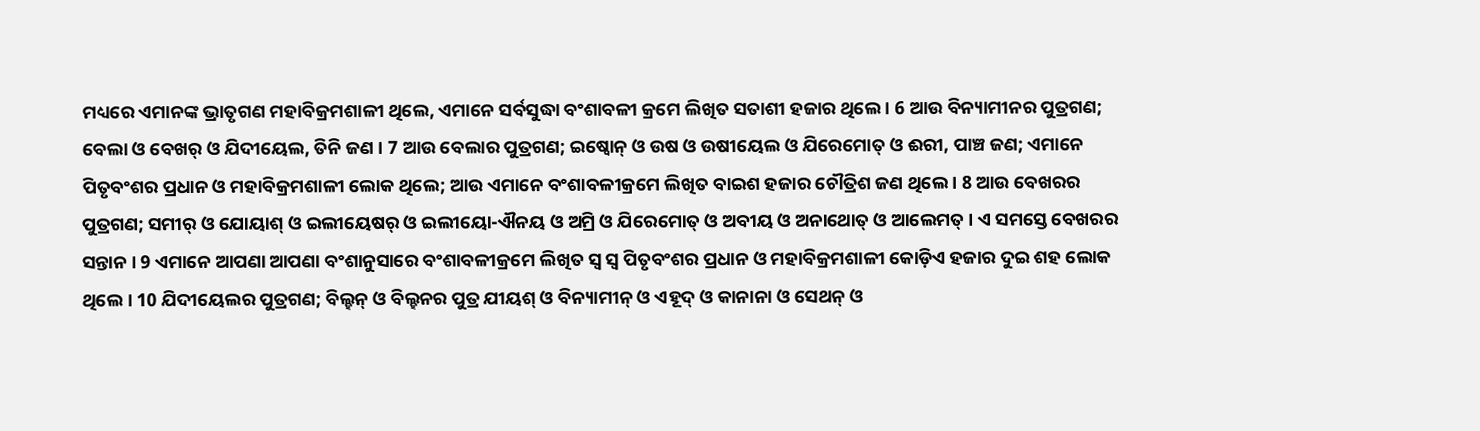ମଧ୍ୟରେ ଏମାନଙ୍କ ଭ୍ରାତୃଗଣ ମହାବିକ୍ରମଶାଳୀ ଥିଲେ, ଏମାନେ ସର୍ବସୁଦ୍ଧା ବଂଶାବଳୀ କ୍ରମେ ଲିଖିତ ସତାଶୀ ହଜାର ଥିଲେ । 6 ଆଉ ବିନ୍ୟାମୀନର ପୁତ୍ରଗଣ; ବେଲା ଓ ବେଖର୍ ଓ ଯିଦୀୟେଲ, ତିନି ଜଣ । 7 ଆଉ ବେଲାର ପୁତ୍ରଗଣ; ଇଷ୍ବୋନ୍ ଓ ଉଷ ଓ ଉଷୀୟେଲ ଓ ଯିରେମୋତ୍ ଓ ଈରୀ, ପାଞ୍ଚ ଜଣ; ଏମାନେ ପିତୃବଂଶର ପ୍ରଧାନ ଓ ମହାବିକ୍ରମଶାଳୀ ଲୋକ ଥିଲେ; ଆଉ ଏମାନେ ବଂଶାବଳୀକ୍ରମେ ଲିଖିତ ବାଇଶ ହଜାର ଚୌତ୍ରିଶ ଜଣ ଥିଲେ । 8 ଆଉ ବେଖରର ପୁତ୍ରଗଣ; ସମୀର୍ ଓ ଯୋୟାଶ୍ ଓ ଇଲୀୟେଷର୍ ଓ ଇଲୀୟୋ-ଐନୟ ଓ ଅମ୍ରି ଓ ଯିରେମୋତ୍ ଓ ଅବୀୟ ଓ ଅନାଥୋତ୍ ଓ ଆଲେମତ୍ । ଏ ସମସ୍ତେ ବେଖରର ସନ୍ତାନ । 9 ଏମାନେ ଆପଣା ଆପଣା ବଂଶାନୁସାରେ ବଂଶାବଳୀକ୍ରମେ ଲିଖିତ ସ୍ଵ ସ୍ଵ ପିତୃବଂଶର ପ୍ରଧାନ ଓ ମହାବିକ୍ରମଶାଳୀ କୋଡ଼ିଏ ହଜାର ଦୁଇ ଶହ ଲୋକ ଥିଲେ । 10 ଯିଦୀୟେଲର ପୁତ୍ରଗଣ; ବିଲ୍ହନ୍ ଓ ବିଲ୍ହନର ପୁତ୍ର ଯୀୟଶ୍ ଓ ବିନ୍ୟାମୀନ୍ ଓ ଏହୂଦ୍ ଓ କାନାନା ଓ ସେଥନ୍ ଓ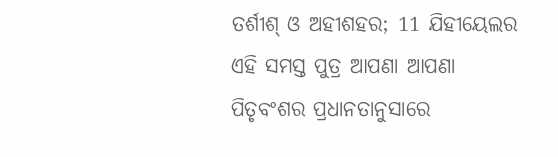ତର୍ଶୀଶ୍ ଓ ଅହୀଶହର; 11 ଯିହୀୟେଲର ଏହି ସମସ୍ତ ପୁତ୍ର ଆପଣା ଆପଣା ପିତୃବଂଶର ପ୍ରଧାନତାନୁସାରେ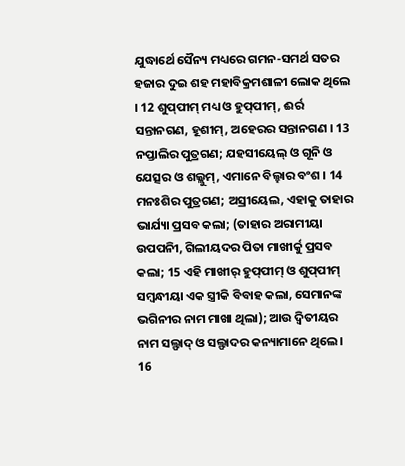ଯୁଦ୍ଧାର୍ଥେ ସୈନ୍ୟ ମଧ୍ୟରେ ଗମନ-ସମର୍ଥ ସତର ହଜାର ଦୁଇ ଶହ ମହାବିକ୍ରମଶାଳୀ ଲୋକ ଥିଲେ । 12 ଶୁପ୍‍ପୀମ୍ ମଧ୍ୟ ଓ ହୁପ୍‍ପୀମ୍, ଈର୍ର ସନ୍ତାନଗଣ, ହୂଶୀମ୍, ଅହେରର ସନ୍ତାନଗଣ । 13 ନପ୍ତାଲିର ପୁତ୍ରଗଣ; ଯହସୀୟେଲ୍ ଓ ଗୂନି ଓ ଯେତ୍ସର ଓ ଶଲ୍ଲୁମ୍, ଏମାନେ ବିଲ୍ହାର ବଂଶ । 14 ମନଃଶିର ପୁତ୍ରଗଣ; ଅସ୍ରୀୟେଲ, ଏହାକୁ ତାହାର ଭାର୍ଯ୍ୟା ପ୍ରସବ କଲା; (ତାହାର ଅରାମୀୟା ଉପପନିୀ, ଗିଲୀୟଦର ପିତା ମାଖୀର୍କୁ ପ୍ରସବ କଲା; 15 ଏହି ମାଖୀର୍ ହୁପ୍‍ପୀମ୍ ଓ ଶୁପ୍‍ପୀମ୍ ସମ୍ଵନ୍ଧୀୟା ଏକ ସ୍ତ୍ରୀକି ବିବାହ କଲା, ସେମାନଙ୍କ ଭଗିନୀର ନାମ ମାଖା ଥିଲା); ଆଉ ଦ୍ଵିତୀୟର ନାମ ସଲ୍ଫାଦ୍ ଓ ସଲ୍ଫାଦର କନ୍ୟାମାନେ ଥିଲେ । 16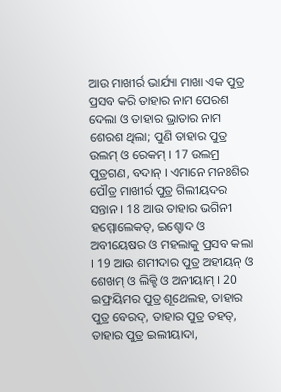ଆଉ ମାଖୀର୍ର ଭାର୍ଯ୍ୟା ମାଖା ଏକ ପୁତ୍ର ପ୍ରସବ କରି ତାହାର ନାମ ପେରଶ ଦେଲା ଓ ତାହାର ଭ୍ରାତାର ନାମ ଶେରଶ ଥିଲା; ପୁଣି ତାହାର ପୁତ୍ର ଉଲମ୍ ଓ ରେକମ୍ । 17 ଉଲମ୍ର ପୁତ୍ରଗଣ, ବଦାନ୍ । ଏମାନେ ମନଃଶିର ପୌତ୍ର ମାଖୀର୍ର ପୁତ୍ର ଗିଲୀୟଦର ସନ୍ତାନ । 18 ଆଉ ତାହାର ଭଗିନୀ ହମ୍ମୋଲେକତ୍, ଇଶ୍ହୋଦ ଓ ଅବୀୟେଷର ଓ ମହଲାକୁ ପ୍ରସବ କଲା । 19 ଆଉ ଶମୀଦାର ପୁତ୍ର ଅହୀୟନ୍ ଓ ଶେଖମ୍ ଓ ଲିକ୍ହି ଓ ଅନୀୟାମ୍ । 20 ଇଫ୍ରୟିମର ପୁତ୍ର ଶୂଥେଲହ, ତାହାର ପୁତ୍ର ବେରଦ୍, ତାହାର ପୁତ୍ର ତହତ୍, ତାହାର ପୁତ୍ର ଇଲୀୟାଦା,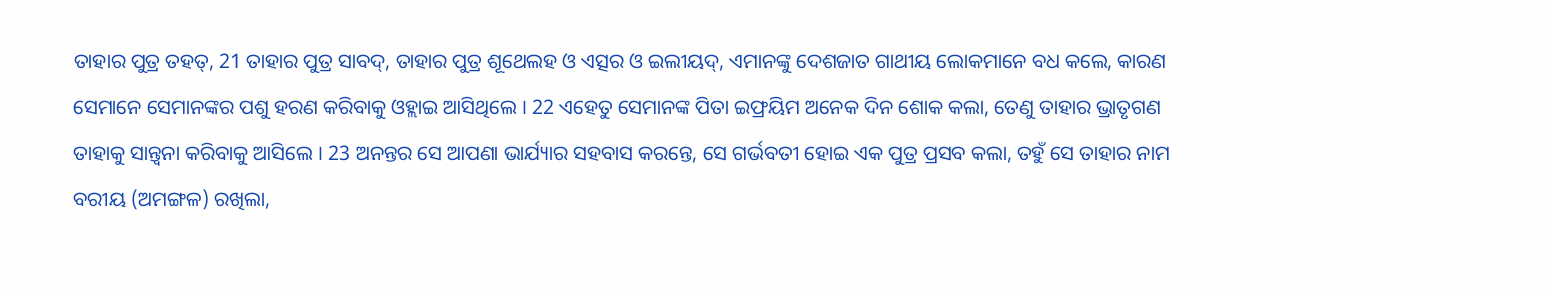ତାହାର ପୁତ୍ର ତହତ୍, 21 ତାହାର ପୁତ୍ର ସାବଦ୍, ତାହାର ପୁତ୍ର ଶୂଥେଲହ ଓ ଏତ୍ସର ଓ ଇଲୀୟଦ୍, ଏମାନଙ୍କୁ ଦେଶଜାତ ଗାଥୀୟ ଲୋକମାନେ ବଧ କଲେ, କାରଣ ସେମାନେ ସେମାନଙ୍କର ପଶୁ ହରଣ କରିବାକୁ ଓହ୍ଲାଇ ଆସିଥିଲେ । 22 ଏହେତୁ ସେମାନଙ୍କ ପିତା ଇଫ୍ରୟିମ ଅନେକ ଦିନ ଶୋକ କଲା, ତେଣୁ ତାହାର ଭ୍ରାତୃଗଣ ତାହାକୁ ସାନ୍ତ୍ଵନା କରିବାକୁ ଆସିଲେ । 23 ଅନନ୍ତର ସେ ଆପଣା ଭାର୍ଯ୍ୟାର ସହବାସ କରନ୍ତେ, ସେ ଗର୍ଭବତୀ ହୋଇ ଏକ ପୁତ୍ର ପ୍ରସବ କଲା, ତହୁଁ ସେ ତାହାର ନାମ ବରୀୟ (ଅମଙ୍ଗଳ) ରଖିଲା,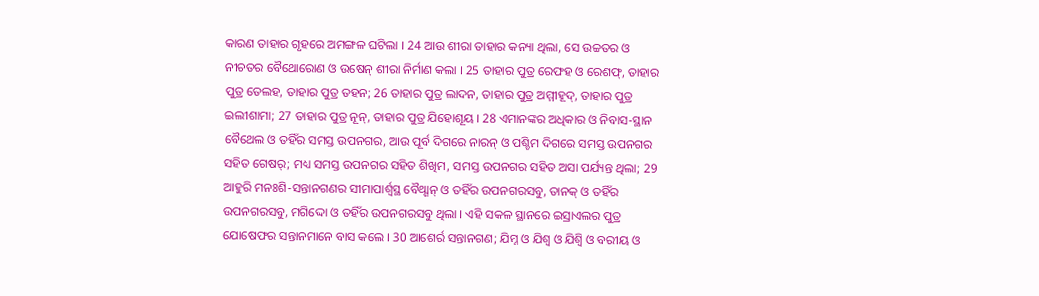କାରଣ ତାହାର ଗୃହରେ ଅମଙ୍ଗଳ ଘଟିଲା । 24 ଆଉ ଶୀରା ତାହାର କନ୍ୟା ଥିଲା, ସେ ଉଚ୍ଚତର ଓ ନୀଚତର ବୈଥୋରୋଣ ଓ ଉଷେନ୍ ଶୀରା ନିର୍ମାଣ କଲା । 25 ତାହାର ପୁତ୍ର ରେଫହ ଓ ରେଶଫ୍, ତାହାର ପୁତ୍ର ତେଲହ, ତାହାର ପୁତ୍ର ତହନ; 26 ତାହାର ପୁତ୍ର ଲାଦନ, ତାହାର ପୁତ୍ର ଅମ୍ମୀହୂଦ୍, ତାହାର ପୁତ୍ର ଇଲୀଶାମା; 27 ତାହାର ପୁତ୍ର ନୂନ୍, ତାହାର ପୁତ୍ର ଯିହୋଶୂୟ । 28 ଏମାନଙ୍କର ଅଧିକାର ଓ ନିବାସ-ସ୍ଥାନ ବୈଥେଲ ଓ ତହିଁର ସମସ୍ତ ଉପନଗର, ଆଉ ପୂର୍ବ ଦିଗରେ ନାରନ୍ ଓ ପଶ୍ଚିମ ଦିଗରେ ସମସ୍ତ ଉପନଗର ସହିତ ଗେଷର୍; ମଧ୍ୟ ସମସ୍ତ ଉପନଗର ସହିତ ଶିଖିମ, ସମସ୍ତ ଉପନଗର ସହିତ ଅସା ପର୍ଯ୍ୟନ୍ତ ଥିଲା; 29 ଆହୁରି ମନଃଶି-ସନ୍ତାନଗଣର ସୀମାପାର୍ଶ୍ଵସ୍ଥ ବୈଥ୍ଶାନ୍ ଓ ତହିଁର ଉପନଗରସବୁ, ତାନକ୍ ଓ ତହିଁର ଉପନଗରସବୁ, ମଗିଦ୍ଦୋ ଓ ତହିଁର ଉପନଗରସବୁ ଥିଲା । ଏହି ସକଳ ସ୍ଥାନରେ ଇସ୍ରାଏଲର ପୁତ୍ର ଯୋଷେଫର ସନ୍ତାନମାନେ ବାସ କଲେ । 30 ଆଶେର୍ର ସନ୍ତାନଗଣ; ଯିମ୍ନ ଓ ଯିଶ୍ବ ଓ ଯିଶ୍ବି ଓ ବରୀୟ ଓ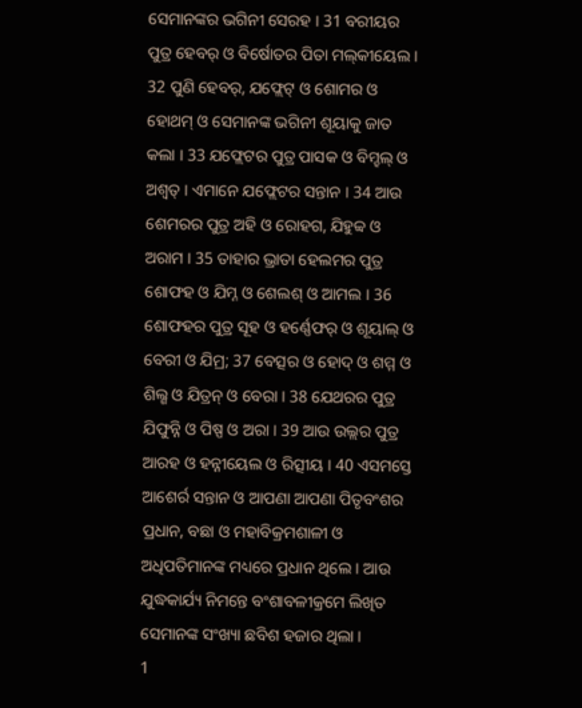ସେମାନଙ୍କର ଭଗିନୀ ସେରହ । 31 ବରୀୟର ପୁତ୍ର ହେବର୍ ଓ ବିର୍ଷୋତର ପିତା ମଲ୍‍କୀୟେଲ । 32 ପୁଣି ହେବର୍, ଯଫ୍ଲେଟ୍ ଓ ଶୋମର ଓ ହୋଥମ୍ ଓ ସେମାନଙ୍କ ଭଗିନୀ ଶୂୟାକୁ ଜାତ କଲା । 33 ଯଫ୍ଲେଟର ପୁତ୍ର ପାସକ ଓ ବିମ୍ହଲ୍ ଓ ଅଶ୍ଵତ୍ । ଏମାନେ ଯଫ୍ଲେଟର ସନ୍ତାନ । 34 ଆଉ ଶେମରର ପୁତ୍ର ଅହି ଓ ରୋହଗ, ଯିହୁବ୍ବ ଓ ଅରାମ । 35 ତାହାର ଭ୍ରାତା ହେଲମର ପୁତ୍ର ଶୋଫହ ଓ ଯିମ୍ନ ଓ ଶେଲଶ୍ ଓ ଆମଲ । 36 ଶୋଫହର ପୁତ୍ର ସୂହ ଓ ହର୍ଣ୍ଣେଫର୍ ଓ ଶୂୟାଲ୍ ଓ ବେରୀ ଓ ଯିମ୍ର; 37 ବେତ୍ସର ଓ ହୋଦ୍ ଓ ଶମ୍ମ ଓ ଶିଲ୍ଶ ଓ ଯିତ୍ରନ୍ ଓ ବେରା । 38 ଯେଥରର ପୁତ୍ର ଯିଫୁନ୍ନି ଓ ପିଷ୍ପ ଓ ଅରା । 39 ଆଉ ଉଲ୍ଲର ପୁତ୍ର ଆରହ ଓ ହନ୍ନୀୟେଲ ଓ ରିତ୍ସୀୟ । 40 ଏସମସ୍ତେ ଆଶେର୍ର ସନ୍ତାନ ଓ ଆପଣା ଆପଣା ପିତୃବଂଶର ପ୍ରଧାନ, ବଛା ଓ ମହାବିକ୍ରମଶାଳୀ ଓ ଅଧିପତିମାନଙ୍କ ମଧ୍ୟରେ ପ୍ରଧାନ ଥିଲେ । ଆଉ ଯୁଦ୍ଧକାର୍ଯ୍ୟ ନିମନ୍ତେ ବଂଶାବଳୀକ୍ରମେ ଲିଖିତ ସେମାନଙ୍କ ସଂଖ୍ୟା ଛବିଶ ହଜାର ଥିଲା ।
1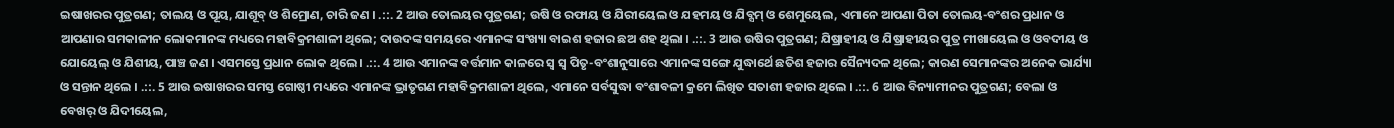ଇଷାଖରର ପୁତ୍ରଗଣ; ତାଲୟ ଓ ପୂୟ, ଯାଶୂବ୍ ଓ ଶିମ୍ରୋଣ, ଚାରି ଜଣ । .::. 2 ଆଉ ତୋଲୟର ପୁତ୍ରଗଣ; ଉଷି ଓ ରଫାୟ ଓ ଯିରୀୟେଲ ଓ ଯହମୟ ଓ ଯିବ୍ସମ୍ ଓ ଶେମୁୟେଲ, ଏମାନେ ଆପଣା ପିତା ତୋଲୟ-ବଂଶର ପ୍ରଧାନ ଓ ଆପଣାର ସମକାଳୀନ ଲୋକମାନଙ୍କ ମଧ୍ୟରେ ମହାବିକ୍ରମଶାଳୀ ଥିଲେ; ଦାଉଦଙ୍କ ସମୟରେ ଏମାନଙ୍କ ସଂଖ୍ୟା ବାଇଶ ହଜାର ଛଅ ଶହ ଥିଲା । .::. 3 ଆଉ ଉଷିର ପୁତ୍ରଗଣ; ଯିଷ୍ରାହୀୟ ଓ ଯିଷ୍ରାହୀୟର ପୁତ୍ର ମୀଖାୟେଲ ଓ ଓବଦୀୟ ଓ ଯୋୟେଲ୍ ଓ ଯିଶୀୟ, ପାଞ୍ଚ ଜଣ । ଏସମସ୍ତେ ପ୍ରଧାନ ଲୋକ ଥିଲେ । .::. 4 ଆଉ ଏମାନଙ୍କ ବର୍ତ୍ତମାନ କାଳରେ ସ୍ଵ ସ୍ଵ ପିତୃ-ବଂଶାନୁସାରେ ଏମାନଙ୍କ ସଙ୍ଗେ ଯୁଦ୍ଧାର୍ଥେ ଛତିଶ ହଜାର ସୈନ୍ୟଦଳ ଥିଲେ; କାରଣ ସେମାନଙ୍କର ଅନେକ ଭାର୍ଯ୍ୟା ଓ ସନ୍ତାନ ଥିଲେ । .::. 5 ଆଉ ଇଷାଖରର ସମସ୍ତ ଗୋଷ୍ଠୀ ମଧ୍ୟରେ ଏମାନଙ୍କ ଭ୍ରାତୃଗଣ ମହାବିକ୍ରମଶାଳୀ ଥିଲେ, ଏମାନେ ସର୍ବସୁଦ୍ଧା ବଂଶାବଳୀ କ୍ରମେ ଲିଖିତ ସତାଶୀ ହଜାର ଥିଲେ । .::. 6 ଆଉ ବିନ୍ୟାମୀନର ପୁତ୍ରଗଣ; ବେଲା ଓ ବେଖର୍ ଓ ଯିଦୀୟେଲ,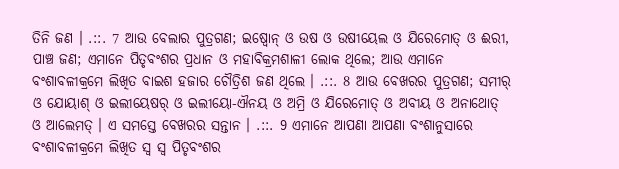ତିନି ଜଣ । .::. 7 ଆଉ ବେଲାର ପୁତ୍ରଗଣ; ଇଷ୍ବୋନ୍ ଓ ଉଷ ଓ ଉଷୀୟେଲ ଓ ଯିରେମୋତ୍ ଓ ଈରୀ, ପାଞ୍ଚ ଜଣ; ଏମାନେ ପିତୃବଂଶର ପ୍ରଧାନ ଓ ମହାବିକ୍ରମଶାଳୀ ଲୋକ ଥିଲେ; ଆଉ ଏମାନେ ବଂଶାବଳୀକ୍ରମେ ଲିଖିତ ବାଇଶ ହଜାର ଚୌତ୍ରିଶ ଜଣ ଥିଲେ । .::. 8 ଆଉ ବେଖରର ପୁତ୍ରଗଣ; ସମୀର୍ ଓ ଯୋୟାଶ୍ ଓ ଇଲୀୟେଷର୍ ଓ ଇଲୀୟୋ-ଐନୟ ଓ ଅମ୍ରି ଓ ଯିରେମୋତ୍ ଓ ଅବୀୟ ଓ ଅନାଥୋତ୍ ଓ ଆଲେମତ୍ । ଏ ସମସ୍ତେ ବେଖରର ସନ୍ତାନ । .::. 9 ଏମାନେ ଆପଣା ଆପଣା ବଂଶାନୁସାରେ ବଂଶାବଳୀକ୍ରମେ ଲିଖିତ ସ୍ଵ ସ୍ଵ ପିତୃବଂଶର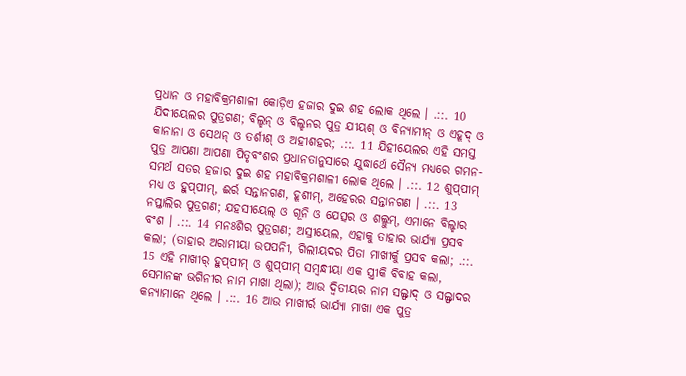ପ୍ରଧାନ ଓ ମହାବିକ୍ରମଶାଳୀ କୋଡ଼ିଏ ହଜାର ଦୁଇ ଶହ ଲୋକ ଥିଲେ । .::. 10 ଯିଦୀୟେଲର ପୁତ୍ରଗଣ; ବିଲ୍ହନ୍ ଓ ବିଲ୍ହନର ପୁତ୍ର ଯୀୟଶ୍ ଓ ବିନ୍ୟାମୀନ୍ ଓ ଏହୂଦ୍ ଓ କାନାନା ଓ ସେଥନ୍ ଓ ତର୍ଶୀଶ୍ ଓ ଅହୀଶହର; .::. 11 ଯିହୀୟେଲର ଏହି ସମସ୍ତ ପୁତ୍ର ଆପଣା ଆପଣା ପିତୃବଂଶର ପ୍ରଧାନତାନୁସାରେ ଯୁଦ୍ଧାର୍ଥେ ସୈନ୍ୟ ମଧ୍ୟରେ ଗମନ-ସମର୍ଥ ସତର ହଜାର ଦୁଇ ଶହ ମହାବିକ୍ରମଶାଳୀ ଲୋକ ଥିଲେ । .::. 12 ଶୁପ୍‍ପୀମ୍ ମଧ୍ୟ ଓ ହୁପ୍‍ପୀମ୍, ଈର୍ର ସନ୍ତାନଗଣ, ହୂଶୀମ୍, ଅହେରର ସନ୍ତାନଗଣ । .::. 13 ନପ୍ତାଲିର ପୁତ୍ରଗଣ; ଯହସୀୟେଲ୍ ଓ ଗୂନି ଓ ଯେତ୍ସର ଓ ଶଲ୍ଲୁମ୍, ଏମାନେ ବିଲ୍ହାର ବଂଶ । .::. 14 ମନଃଶିର ପୁତ୍ରଗଣ; ଅସ୍ରୀୟେଲ, ଏହାକୁ ତାହାର ଭାର୍ଯ୍ୟା ପ୍ରସବ କଲା; (ତାହାର ଅରାମୀୟା ଉପପନିୀ, ଗିଲୀୟଦର ପିତା ମାଖୀର୍କୁ ପ୍ରସବ କଲା; .::. 15 ଏହି ମାଖୀର୍ ହୁପ୍‍ପୀମ୍ ଓ ଶୁପ୍‍ପୀମ୍ ସମ୍ଵନ୍ଧୀୟା ଏକ ସ୍ତ୍ରୀକି ବିବାହ କଲା, ସେମାନଙ୍କ ଭଗିନୀର ନାମ ମାଖା ଥିଲା); ଆଉ ଦ୍ଵିତୀୟର ନାମ ସଲ୍ଫାଦ୍ ଓ ସଲ୍ଫାଦର କନ୍ୟାମାନେ ଥିଲେ । .::. 16 ଆଉ ମାଖୀର୍ର ଭାର୍ଯ୍ୟା ମାଖା ଏକ ପୁତ୍ର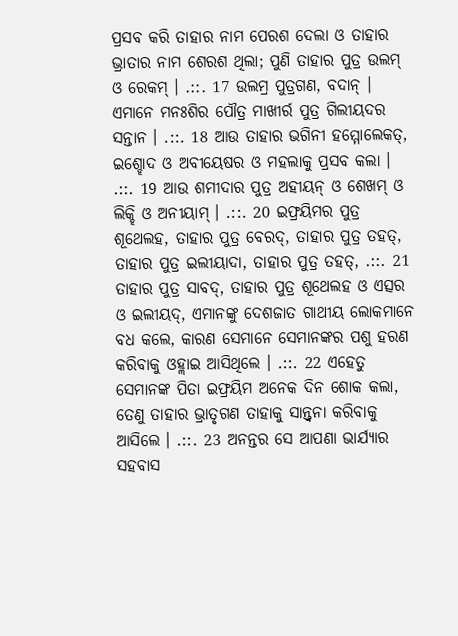ପ୍ରସବ କରି ତାହାର ନାମ ପେରଶ ଦେଲା ଓ ତାହାର ଭ୍ରାତାର ନାମ ଶେରଶ ଥିଲା; ପୁଣି ତାହାର ପୁତ୍ର ଉଲମ୍ ଓ ରେକମ୍ । .::. 17 ଉଲମ୍ର ପୁତ୍ରଗଣ, ବଦାନ୍ । ଏମାନେ ମନଃଶିର ପୌତ୍ର ମାଖୀର୍ର ପୁତ୍ର ଗିଲୀୟଦର ସନ୍ତାନ । .::. 18 ଆଉ ତାହାର ଭଗିନୀ ହମ୍ମୋଲେକତ୍, ଇଶ୍ହୋଦ ଓ ଅବୀୟେଷର ଓ ମହଲାକୁ ପ୍ରସବ କଲା । .::. 19 ଆଉ ଶମୀଦାର ପୁତ୍ର ଅହୀୟନ୍ ଓ ଶେଖମ୍ ଓ ଲିକ୍ହି ଓ ଅନୀୟାମ୍ । .::. 20 ଇଫ୍ରୟିମର ପୁତ୍ର ଶୂଥେଲହ, ତାହାର ପୁତ୍ର ବେରଦ୍, ତାହାର ପୁତ୍ର ତହତ୍, ତାହାର ପୁତ୍ର ଇଲୀୟାଦା, ତାହାର ପୁତ୍ର ତହତ୍, .::. 21 ତାହାର ପୁତ୍ର ସାବଦ୍, ତାହାର ପୁତ୍ର ଶୂଥେଲହ ଓ ଏତ୍ସର ଓ ଇଲୀୟଦ୍, ଏମାନଙ୍କୁ ଦେଶଜାତ ଗାଥୀୟ ଲୋକମାନେ ବଧ କଲେ, କାରଣ ସେମାନେ ସେମାନଙ୍କର ପଶୁ ହରଣ କରିବାକୁ ଓହ୍ଲାଇ ଆସିଥିଲେ । .::. 22 ଏହେତୁ ସେମାନଙ୍କ ପିତା ଇଫ୍ରୟିମ ଅନେକ ଦିନ ଶୋକ କଲା, ତେଣୁ ତାହାର ଭ୍ରାତୃଗଣ ତାହାକୁ ସାନ୍ତ୍ଵନା କରିବାକୁ ଆସିଲେ । .::. 23 ଅନନ୍ତର ସେ ଆପଣା ଭାର୍ଯ୍ୟାର ସହବାସ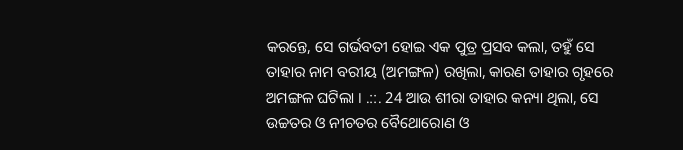କରନ୍ତେ, ସେ ଗର୍ଭବତୀ ହୋଇ ଏକ ପୁତ୍ର ପ୍ରସବ କଲା, ତହୁଁ ସେ ତାହାର ନାମ ବରୀୟ (ଅମଙ୍ଗଳ) ରଖିଲା, କାରଣ ତାହାର ଗୃହରେ ଅମଙ୍ଗଳ ଘଟିଲା । .::. 24 ଆଉ ଶୀରା ତାହାର କନ୍ୟା ଥିଲା, ସେ ଉଚ୍ଚତର ଓ ନୀଚତର ବୈଥୋରୋଣ ଓ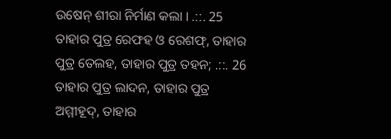ଉଷେନ୍ ଶୀରା ନିର୍ମାଣ କଲା । .::. 25 ତାହାର ପୁତ୍ର ରେଫହ ଓ ରେଶଫ୍, ତାହାର ପୁତ୍ର ତେଲହ, ତାହାର ପୁତ୍ର ତହନ; .::. 26 ତାହାର ପୁତ୍ର ଲାଦନ, ତାହାର ପୁତ୍ର ଅମ୍ମୀହୂଦ୍, ତାହାର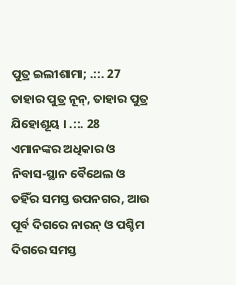ପୁତ୍ର ଇଲୀଶାମା; .::. 27 ତାହାର ପୁତ୍ର ନୂନ୍, ତାହାର ପୁତ୍ର ଯିହୋଶୂୟ । .::. 28 ଏମାନଙ୍କର ଅଧିକାର ଓ ନିବାସ-ସ୍ଥାନ ବୈଥେଲ ଓ ତହିଁର ସମସ୍ତ ଉପନଗର, ଆଉ ପୂର୍ବ ଦିଗରେ ନାରନ୍ ଓ ପଶ୍ଚିମ ଦିଗରେ ସମସ୍ତ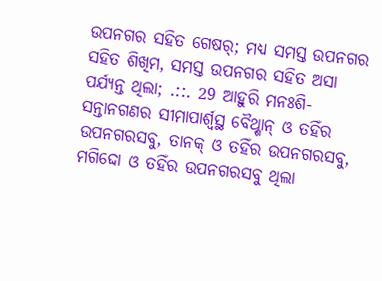ଉପନଗର ସହିତ ଗେଷର୍; ମଧ୍ୟ ସମସ୍ତ ଉପନଗର ସହିତ ଶିଖିମ, ସମସ୍ତ ଉପନଗର ସହିତ ଅସା ପର୍ଯ୍ୟନ୍ତ ଥିଲା; .::. 29 ଆହୁରି ମନଃଶି-ସନ୍ତାନଗଣର ସୀମାପାର୍ଶ୍ଵସ୍ଥ ବୈଥ୍ଶାନ୍ ଓ ତହିଁର ଉପନଗରସବୁ, ତାନକ୍ ଓ ତହିଁର ଉପନଗରସବୁ, ମଗିଦ୍ଦୋ ଓ ତହିଁର ଉପନଗରସବୁ ଥିଲା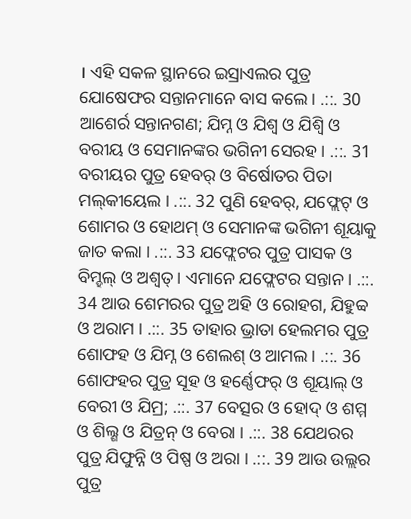। ଏହି ସକଳ ସ୍ଥାନରେ ଇସ୍ରାଏଲର ପୁତ୍ର ଯୋଷେଫର ସନ୍ତାନମାନେ ବାସ କଲେ । .::. 30 ଆଶେର୍ର ସନ୍ତାନଗଣ; ଯିମ୍ନ ଓ ଯିଶ୍ବ ଓ ଯିଶ୍ବି ଓ ବରୀୟ ଓ ସେମାନଙ୍କର ଭଗିନୀ ସେରହ । .::. 31 ବରୀୟର ପୁତ୍ର ହେବର୍ ଓ ବିର୍ଷୋତର ପିତା ମଲ୍‍କୀୟେଲ । .::. 32 ପୁଣି ହେବର୍, ଯଫ୍ଲେଟ୍ ଓ ଶୋମର ଓ ହୋଥମ୍ ଓ ସେମାନଙ୍କ ଭଗିନୀ ଶୂୟାକୁ ଜାତ କଲା । .::. 33 ଯଫ୍ଲେଟର ପୁତ୍ର ପାସକ ଓ ବିମ୍ହଲ୍ ଓ ଅଶ୍ଵତ୍ । ଏମାନେ ଯଫ୍ଲେଟର ସନ୍ତାନ । .::. 34 ଆଉ ଶେମରର ପୁତ୍ର ଅହି ଓ ରୋହଗ, ଯିହୁବ୍ବ ଓ ଅରାମ । .::. 35 ତାହାର ଭ୍ରାତା ହେଲମର ପୁତ୍ର ଶୋଫହ ଓ ଯିମ୍ନ ଓ ଶେଲଶ୍ ଓ ଆମଲ । .::. 36 ଶୋଫହର ପୁତ୍ର ସୂହ ଓ ହର୍ଣ୍ଣେଫର୍ ଓ ଶୂୟାଲ୍ ଓ ବେରୀ ଓ ଯିମ୍ର; .::. 37 ବେତ୍ସର ଓ ହୋଦ୍ ଓ ଶମ୍ମ ଓ ଶିଲ୍ଶ ଓ ଯିତ୍ରନ୍ ଓ ବେରା । .::. 38 ଯେଥରର ପୁତ୍ର ଯିଫୁନ୍ନି ଓ ପିଷ୍ପ ଓ ଅରା । .::. 39 ଆଉ ଉଲ୍ଲର ପୁତ୍ର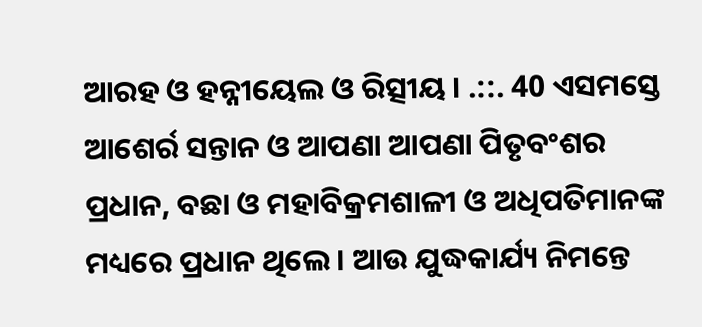ଆରହ ଓ ହନ୍ନୀୟେଲ ଓ ରିତ୍ସୀୟ । .::. 40 ଏସମସ୍ତେ ଆଶେର୍ର ସନ୍ତାନ ଓ ଆପଣା ଆପଣା ପିତୃବଂଶର ପ୍ରଧାନ, ବଛା ଓ ମହାବିକ୍ରମଶାଳୀ ଓ ଅଧିପତିମାନଙ୍କ ମଧ୍ୟରେ ପ୍ରଧାନ ଥିଲେ । ଆଉ ଯୁଦ୍ଧକାର୍ଯ୍ୟ ନିମନ୍ତେ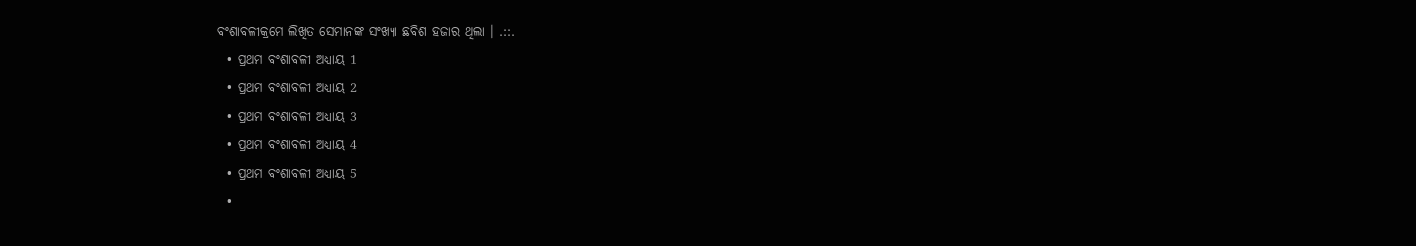ବଂଶାବଳୀକ୍ରମେ ଲିଖିତ ସେମାନଙ୍କ ସଂଖ୍ୟା ଛବିଶ ହଜାର ଥିଲା । .::.
  • ପ୍ରଥମ ବଂଶାବଳୀ ଅଧ୍ୟାୟ 1
  • ପ୍ରଥମ ବଂଶାବଳୀ ଅଧ୍ୟାୟ 2
  • ପ୍ରଥମ ବଂଶାବଳୀ ଅଧ୍ୟାୟ 3
  • ପ୍ରଥମ ବଂଶାବଳୀ ଅଧ୍ୟାୟ 4
  • ପ୍ରଥମ ବଂଶାବଳୀ ଅଧ୍ୟାୟ 5
  •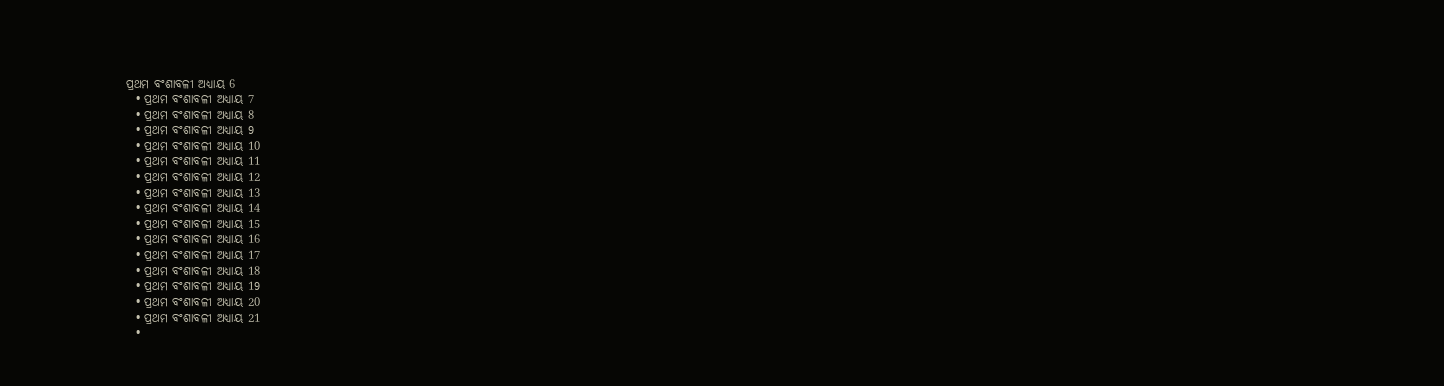ପ୍ରଥମ ବଂଶାବଳୀ ଅଧ୍ୟାୟ 6
  • ପ୍ରଥମ ବଂଶାବଳୀ ଅଧ୍ୟାୟ 7
  • ପ୍ରଥମ ବଂଶାବଳୀ ଅଧ୍ୟାୟ 8
  • ପ୍ରଥମ ବଂଶାବଳୀ ଅଧ୍ୟାୟ 9
  • ପ୍ରଥମ ବଂଶାବଳୀ ଅଧ୍ୟାୟ 10
  • ପ୍ରଥମ ବଂଶାବଳୀ ଅଧ୍ୟାୟ 11
  • ପ୍ରଥମ ବଂଶାବଳୀ ଅଧ୍ୟାୟ 12
  • ପ୍ରଥମ ବଂଶାବଳୀ ଅଧ୍ୟାୟ 13
  • ପ୍ରଥମ ବଂଶାବଳୀ ଅଧ୍ୟାୟ 14
  • ପ୍ରଥମ ବଂଶାବଳୀ ଅଧ୍ୟାୟ 15
  • ପ୍ରଥମ ବଂଶାବଳୀ ଅଧ୍ୟାୟ 16
  • ପ୍ରଥମ ବଂଶାବଳୀ ଅଧ୍ୟାୟ 17
  • ପ୍ରଥମ ବଂଶାବଳୀ ଅଧ୍ୟାୟ 18
  • ପ୍ରଥମ ବଂଶାବଳୀ ଅଧ୍ୟାୟ 19
  • ପ୍ରଥମ ବଂଶାବଳୀ ଅଧ୍ୟାୟ 20
  • ପ୍ରଥମ ବଂଶାବଳୀ ଅଧ୍ୟାୟ 21
  •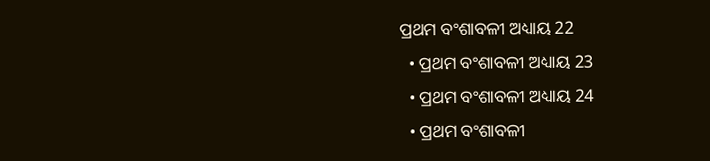ପ୍ରଥମ ବଂଶାବଳୀ ଅଧ୍ୟାୟ 22
  • ପ୍ରଥମ ବଂଶାବଳୀ ଅଧ୍ୟାୟ 23
  • ପ୍ରଥମ ବଂଶାବଳୀ ଅଧ୍ୟାୟ 24
  • ପ୍ରଥମ ବଂଶାବଳୀ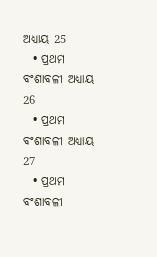ଅଧ୍ୟାୟ 25
  • ପ୍ରଥମ ବଂଶାବଳୀ ଅଧ୍ୟାୟ 26
  • ପ୍ରଥମ ବଂଶାବଳୀ ଅଧ୍ୟାୟ 27
  • ପ୍ରଥମ ବଂଶାବଳୀ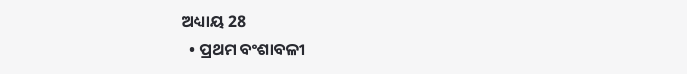ଅଧ୍ୟାୟ 28
  • ପ୍ରଥମ ବଂଶାବଳୀ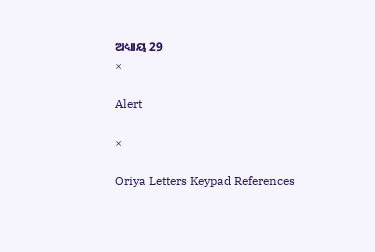ଅଧ୍ୟାୟ 29
×

Alert

×

Oriya Letters Keypad References